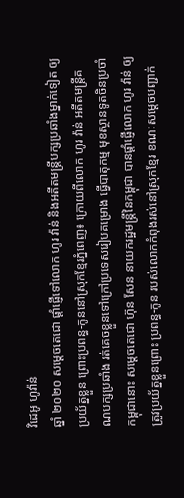វិដេអូ ហូវ៉ាន់
ឆ្នាំ ២០២០ សម្ដេចតេជោ ផ្ដាំផ្ញើទៅលោក ហូរ វ៉ាន់ និងអតីតមន្រ្តីបក្សប្រឆាំងម្នាក់ទៀត ឲ្យប្រយ័ត្នខ្លួន ព្រោះប្រពន្ធ-កូននៅស្រុកខ្មែរភ្នំពេញ៖ ក្រោយពីលោក ហូរ វ៉ាន់ អតីតមន្ដ្រីគណបក្សប្រឆាំង រត់គេចខ្លួនទៅក្រៅប្រទេសរៀបគម្រោង ធ្វើបាតុកម្ម មុខស្ថានទូតចិនប្រចាំកម្ពុជានោះ សម្ដេចតេជោ ហ៊ុន សែន នាយករដ្ឋមន្ដ្រីនៃកម្ពុជា បានផ្ដាំផ្ញើលោក ហូរ វ៉ាន់ ឲ្យត្រូវប្រយ័ត្នខ្លួនព្រោះ ប្រពន្ធ-កូន របស់លោកកំពុងរស់នៅស្រុកខ្មែរ ខណៈសម្ដេចបញ្ជាក់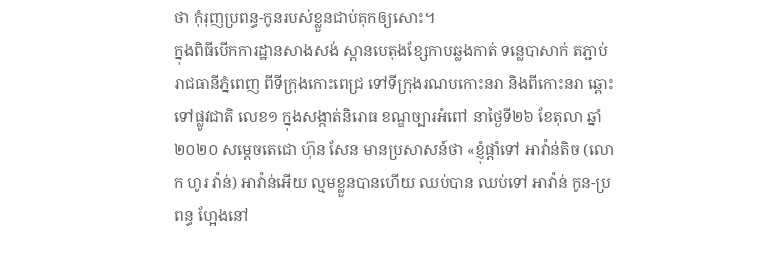ថា កុំរុញប្រពន្ធ-កូនរបស់ខ្លួនជាប់គុកឲ្យសោះ។
ក្នុងពិធីបើកការដ្ឋានសាងសង់ ស្ពានបេតុងខ្សែកាបឆ្លងកាត់ ទន្លេបាសាក់ តភ្ជាប់រាជធានីភ្នំពេញ ពីទីក្រុងកោះពេជ្រ ទៅទីក្រុងរណបកោះនរា និងពីកោះនរា ឆ្ពោះទៅផ្លូវជាតិ លេខ១ ក្នុងសង្កាត់និរោធ ខណ្ឌច្បារអំពៅ នាថ្ងៃទី២៦ ខែតុលា ឆ្នាំ២០២០ សម្ដេចតេជោ ហ៊ុន សែន មានប្រសាសន៍ថា «ខ្ញុំផ្ដាំទៅ អាវ៉ាន់តិច (លោក ហូរ វ៉ាន់) អាវ៉ាន់អើយ ល្មមខ្លួនបានហើយ ឈប់បាន ឈប់ទៅ អាវ៉ាន់ កូន-ប្រពន្ធ ហ្អែងនៅ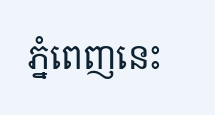ភ្នំពេញនេះ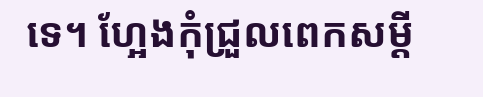ទេ។ ហ្អែងកុំជ្រួលពេកសម្ដី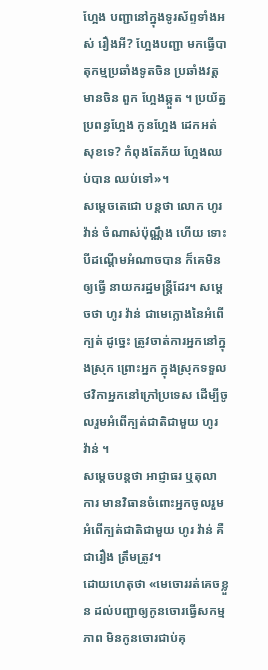ហ្អែង បញ្ជានៅក្នុងទូរស័ព្ទទាំងអស់ រឿងអី? ហ្អែងបញ្ជា មកធ្វើបាតុកម្មប្រឆាំងទូតចិន ប្រឆាំងវត្តមានចិន ពួក ហ្អែងឆ្កួត ។ ប្រយ័ត្នប្រពន្ធហ្អែង កូនហ្អែង ដេកអត់ សុខទេ? កំពុងតែភ័យ ហ្អែងឈប់បាន ឈប់ទៅ»។
សម្ដេចតេជោ បន្ដថា លោក ហូរ វ៉ាន់ ចំណាស់ប៉ុណ្ណឹង ហើយ ទោះបីដណ្តើមអំណាចបាន ក៏គេមិនឲ្យធ្វើ នាយករដ្ឋមន្ដ្រីដែរ។ សម្ដេចថា ហូរ វ៉ាន់ ជាមេក្លោងនៃអំពើក្បត់ ដូច្នេះ ត្រូវចាត់ការអ្នកនៅក្នុងស្រុក ព្រោះអ្នក ក្នុងស្រុកទទួលថវិកាអ្នកនៅក្រៅប្រទេស ដើម្បីចូលរួមអំពើក្បត់ជាតិជាមួយ ហូរ វ៉ាន់ ។
សម្ដេចបន្ដថា អាជ្ញាធរ ឬតុលាការ មានវិធានចំពោះអ្នកចូលរួមអំពើក្បត់ជាតិជាមួយ ហូរ វ៉ាន់ គឺជារឿង ត្រឹមត្រូវ។
ដោយហេតុថា «មេចោររត់គេចខ្លួន ដល់បញ្ជាឲ្យកូនចោរធ្វើសកម្មភាព មិនកូនចោរជាប់គុ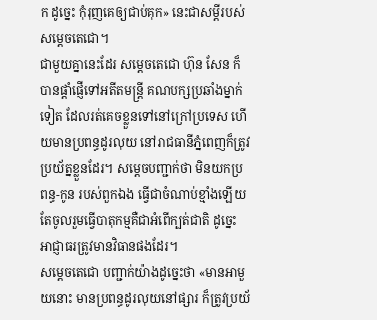ក ដូច្នេះ កុំរុញគេឲ្យជាប់គុក» នេះជាសម្ដីរបស់ សម្ដេចតេជោ។
ជាមួយគ្នានេះដែរ សម្ដេចតេជោ ហ៊ុន សែន ក៏បានផ្ដាំផ្ញើទៅអតីតមន្ដ្រី គណបក្សប្រឆាំងម្នាក់ទៀត ដែលរត់គេចខ្លួនទៅនៅក្រៅប្រទេស ហើយមានប្រពន្ធដូរលុយ នៅរាជធានីភ្នំពេញក៏ត្រូវប្រយ័ត្នខ្លួនដែរ។ សម្ដេចបញ្ជាក់ថា មិនយកប្រពន្ធ-កូន របស់ពួកឯង ធ្វើជាចំណាប់ខ្មាំងឡើយ តែចូលរួមធ្វើបាតុកម្មគឺជាអំពើក្បត់ជាតិ ដូច្នេះ អាជ្ញាធរត្រូវមានវិធានផងដែរ។
សម្ដេចតេជោ បញ្ជាក់យ៉ាងដូច្នេះថា «មានអាមួយនោះ មានប្រពន្ធដូរលុយនៅផ្សារ ក៏ត្រូវប្រយ័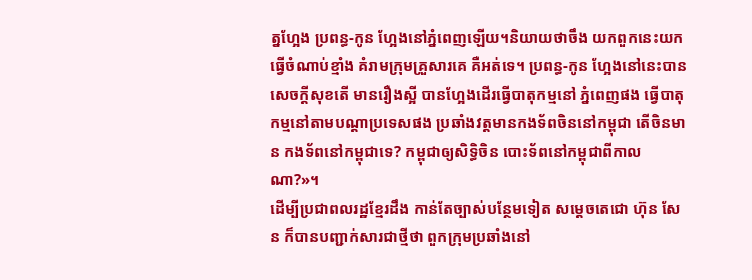ត្នហ្អែង ប្រពន្ធ-កូន ហ្អែងនៅភ្នំពេញឡើយ។និយាយថាចឹង យកពួកនេះយកធ្វើចំណាប់ខ្មាំង គំរាមក្រុមគ្រួសារគេ គឺអត់ទេ។ ប្រពន្ធ-កូន ហ្អែងនៅនេះបានសេចក្ដីសុខតើ មានរឿងស្អី បានហ្អែងដើរធ្វើបាតុកម្មនៅ ភ្នំពេញផង ធ្វើបាតុកម្មនៅតាមបណ្ដាប្រទេសផង ប្រឆាំងវត្តមានកងទ័ពចិននៅកម្ពុជា តើចិនមាន កងទ័ពនៅកម្ពុជាទេ? កម្ពុជាឲ្យសិទ្ធិចិន បោះទ័ពនៅកម្ពុជាពីកាលណា?»។
ដើម្បីប្រជាពលរដ្ឋខ្មែរដឹង កាន់តែច្បាស់បន្ថែមទៀត សម្ដេចតេជោ ហ៊ុន សែន ក៏បានបញ្ជាក់សារជាថ្មីថា ពួកក្រុមប្រឆាំងនៅ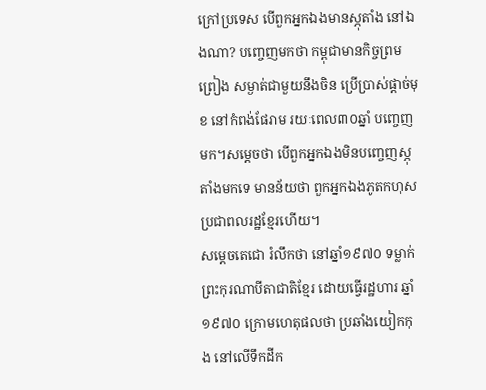ក្រៅប្រទេស បើពួកអ្នកឯងមានស្ភុតាំង នៅឯងណា? បញ្ចេញមកថា កម្ពុជាមានកិច្ចព្រមព្រៀង សម្ងាត់ជាមួយនឹងចិន ប្រើប្រាស់ផ្ដាច់មុខ នៅកំពង់ផែរាម រយៈពេល៣០ឆ្នាំ បញ្ចេញមក។សម្ដេចថា បើពួកអ្នកឯងមិនបញ្ចេញស្ភុតាំងមកទេ មានន័យថា ពួកអ្នកឯងភូតកហុស ប្រជាពលរដ្ឋខ្មែរហើយ។
សម្ដេចតេជោ រំលឹកថា នៅឆ្នាំ១៩៧០ ទម្លាក់ ព្រះកុរណាបីតាជាតិខ្មែរ ដោយធ្វើរដ្ឋហារ ឆ្នាំ១៩៧០ ក្រោមហេតុផលថា ប្រឆាំងយៀកកុង នៅលើទឹកដីក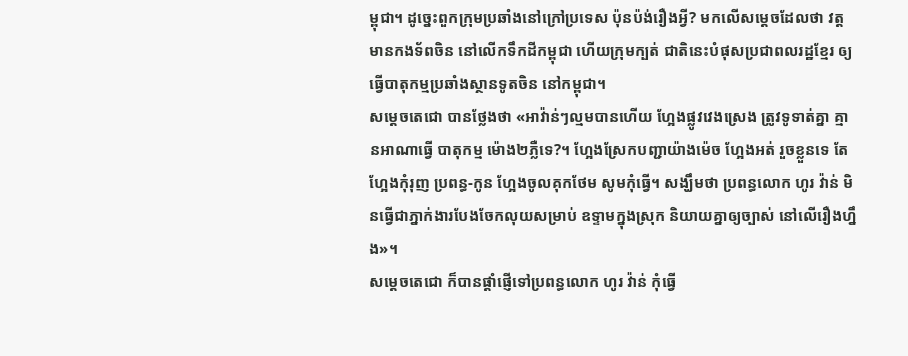ម្ពុជា។ ដូច្នេះពួកក្រុមប្រឆាំងនៅក្រៅប្រទេស ប៉ុនប៉ង់រឿងអ្វី? មកលើសម្ដេចដែលថា វត្តមានកងទ័ពចិន នៅលើកទឹកដីកម្ពុជា ហើយក្រុមក្បត់ ជាតិនេះបំផុសប្រជាពលរដ្ឋខ្មែរ ឲ្យធ្វើបាតុកម្មប្រឆាំងស្ថានទូតចិន នៅកម្ពុជា។
សម្ដេចតេជោ បានថ្លែងថា «អាវ៉ាន់ៗល្មមបានហើយ ហ្អែងផ្លូវវេងស្រេង ត្រូវទូទាត់គ្នា គ្មានអាណាធ្វើ បាតុកម្ម ម៉ោង២ភ្លឺទេ?។ ហ្អែងស្រែកបញ្ជាយ៉ាងម៉េច ហ្អែងអត់ រួចខ្លួនទេ តែហែ្អងកុំរុញ ប្រពន្ធ-កូន ហែ្អងចូលគុកថែម សូមកុំធ្វើ។ សង្ឃឹមថា ប្រពន្ធលោក ហូរ វ៉ាន់ មិនធ្វើជាភ្នាក់ងារបែងចែកលុយសម្រាប់ ឧទ្ទាមក្នុងស្រុក និយាយគ្នាឲ្យច្បាស់ នៅលើរឿងហ្នឹង»។
សម្ដេចតេជោ ក៏បានផ្ដាំផ្ញើទៅប្រពន្ធលោក ហូរ វ៉ាន់ កុំធ្វើ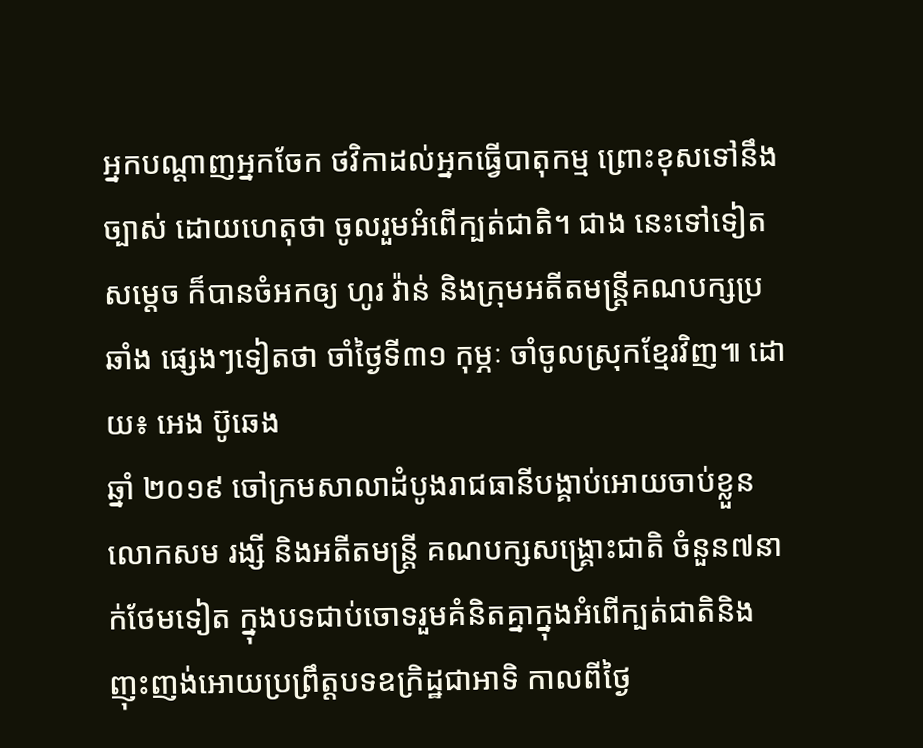អ្នកបណ្ដាញអ្នកចែក ថវិកាដល់អ្នកធ្វើបាតុកម្ម ព្រោះខុសទៅនឹងច្បាស់ ដោយហេតុថា ចូលរួមអំពើក្បត់ជាតិ។ ជាង នេះទៅទៀត សម្ដេច ក៏បានចំអកឲ្យ ហូរ វ៉ាន់ និងក្រុមអតីតមន្ដ្រីគណបក្សប្រឆាំង ផ្សេងៗទៀតថា ចាំថ្ងៃទី៣១ កុម្ភៈ ចាំចូលស្រុកខ្មែរវិញ៕ ដោយ៖ អេង ប៊ូឆេង
ឆ្នាំ ២០១៩ ចៅក្រមសាលាដំបូងរាជធានីបង្គាប់អោយចាប់ខ្លួនលោកសម រង្សី និងអតីតមន្រ្តី គណបក្សសង្គ្រោះជាតិ ចំនួន៧នាក់ថែមទៀត ក្នុងបទជាប់ចោទរួមគំនិតគ្នាក្នុងអំពើក្បត់ជាតិនិងញុះញង់អោយប្រព្រឹត្តបទឧក្រិដ្ឋជាអាទិ កាលពីថ្ងៃ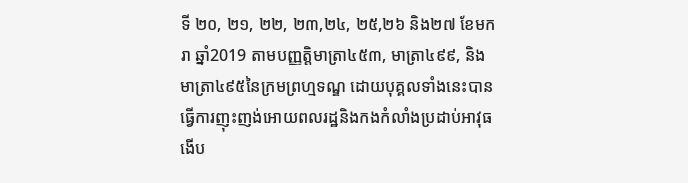ទី ២០, ២១, ២២, ២៣,២៤, ២៥,២៦ និង២៧ ខែមករា ឆ្នាំ2019 តាមបញ្ញត្តិមាត្រា៤៥៣, មាត្រា៤៩៩, និងមាត្រា៤៩៥នៃក្រមព្រហ្មទណ្ឌ ដោយបុគ្គលទាំងនេះបានធ្វើការញុះញង់អោយពលរដ្ឋនិងកងកំលាំងប្រដាប់អាវុធងើប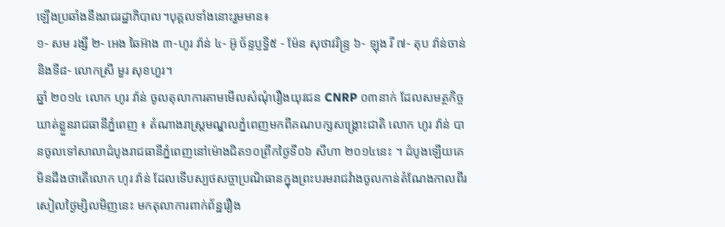ឡើងប្រឆាំងនឹងរាជរដ្ឋាភិបាល។បុគ្គលទាំងនោះរួមមាន៖
១- សម រង្សី ២- អេង ឆៃអ៊ាង ៣-ហូរ វ៉ាន់ ៤- អ៊ូ ច័ន្ទប្ញទ្ធិ៥ - ម៉ែន សុថាវរិន្រ្ទ ៦- ឡុង រី ៧- តុប វ៉ាន់ចាន់ និងទី៨- លោកស្រី មួរ សុខហួរ។
ឆ្នាំ ២០១៤ លោក ហូរ វ៉ាន់ ចូលតុលាការតាមមើលសំណុំរឿងយុវជន CNRP ០៣នាក់ ដែលសមត្ថកិច្ចឃាត់ខ្លួនរាជធានីភ្នំពេញ ៖ តំណាងរាស្រ្តមណ្ឌលភ្នំពេញមកពីគណបក្សសង្គ្រោះជាតិ លោក ហូរ វ៉ាន់ បានចូលទៅសាលាដំបូងរាជធានីភ្នំពេញនៅម៉ោងជិត១០ព្រឹកថ្ងៃទី០៦ សីហា ២០១៤នេះ ។ ដំបូងឡើយគេមិនដឹងថាតើលោក ហូរ វ៉ាន់ ដែលទើបស្បថសច្ចាប្រណិធានក្នុងព្រះបរមរាជវំាងចូលកាន់តំណែងកាលពីរសៀលថ្ងៃម្សិលមិញនេះ មកតុលាការពាក់ព័ន្ឋរឿង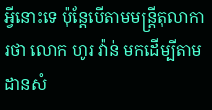អ្វីនោះទេ ប៉ុន្តែបើតាមមន្រ្តីតុលាការថា លោក ហូរ វ៉ាន់ មកដើម្បីតាមដានសំ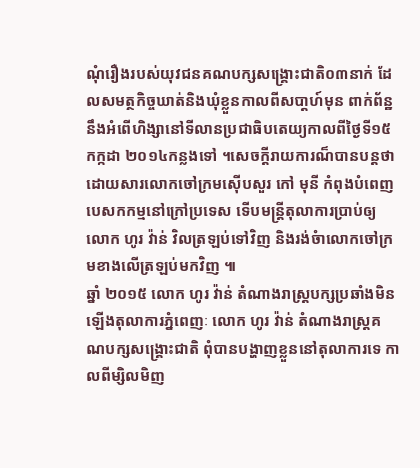ណុំរឿងរបស់យុវជនគណបក្សសង្គ្រោះជាតិ០៣នាក់ ដែលសមត្ថកិច្ចឃាត់និងឃុំខ្លួនកាលពីសបា្តហ៍មុន ពាក់ព័ន្ឋនឹងអំពើហិង្សានៅទីលានប្រជាធិបតេយ្យកាលពីថ្ងៃទី១៥ កក្កដា ២០១៤កន្លងទៅ ។សេចក្តីរាយការណ៏បានបន្តថា ដោយសារលោកចៅក្រមស៊ើបសួរ កៅ មុនី កំពុងបំពេញបេសកកម្មនៅក្រៅប្រទេស ទើបមន្រ្តីតុលាការបា្រប់ឲ្យលោក ហូរ វ៉ាន់ វិលត្រឡប់ទៅវិញ និងរង់ចំាលោកចៅក្រមខាងលើត្រឡប់មកវិញ ៕
ឆ្នាំ ២០១៥ លោក ហូរ វ៉ាន់ តំណាងរាស្ត្របក្សប្រឆាំងមិនឡើងតុលាការភ្នំពេញៈ លោក ហូរ វ៉ាន់ តំណាងរាស្រ្តគណបក្សសង្គ្រោះជាតិ ពុំបានបង្ហាញខ្លួននៅតុលាការទេ កាលពីម្សិលមិញ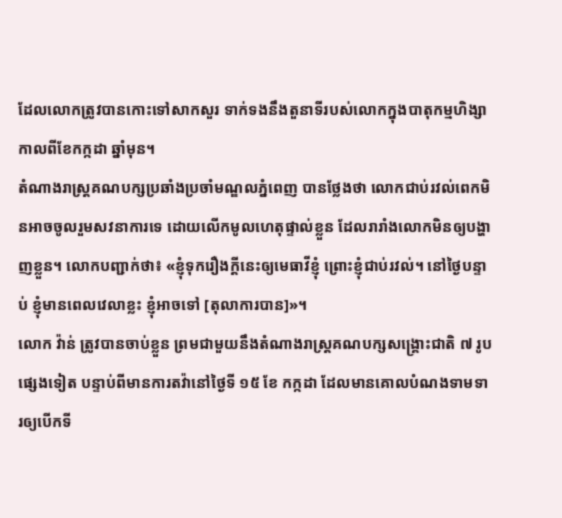ដែលលោកត្រូវបានកោះទៅសាកសួរ ទាក់ទងនឹងតួនាទីរបស់លោកក្នុងបាតុកម្មហិង្សា កាលពីខែកក្កដា ឆ្នាំមុន។
តំណាងរាស្រ្តគណបក្សប្រឆាំងប្រចាំមណ្ឌលភ្នំពេញ បានថ្លែងថា លោកជាប់រវល់ពេកមិនអាចចូលរួមសវនាការទេ ដោយលើកមូលហេតុផ្ទាល់ខ្លួន ដែលរារាំងលោកមិនឲ្យបង្ហាញខ្លួន។ លោកបញ្ជាក់ថា៖ «ខ្ញុំទុករឿងក្តីនេះឲ្យមេធាវីខ្ញុំ ព្រោះខ្ញុំជាប់រវល់។ នៅថ្ងៃបន្ទាប់ ខ្ញុំមានពេលវេលាខ្លះ ខ្ញុំអាចទៅ [តុលាការបាន]»។
លោក វ៉ាន់ ត្រូវបានចាប់ខ្លួន ព្រមជាមួយនឹងតំណាងរាស្រ្តគណបក្សសង្គ្រោះជាតិ ៧ រូបផ្សេងទៀត បន្ទាប់ពីមានការតវ៉ានៅថ្ងៃទី ១៥ ខែ កក្កដា ដែលមានគោលបំណងទាមទារឲ្យបើកទី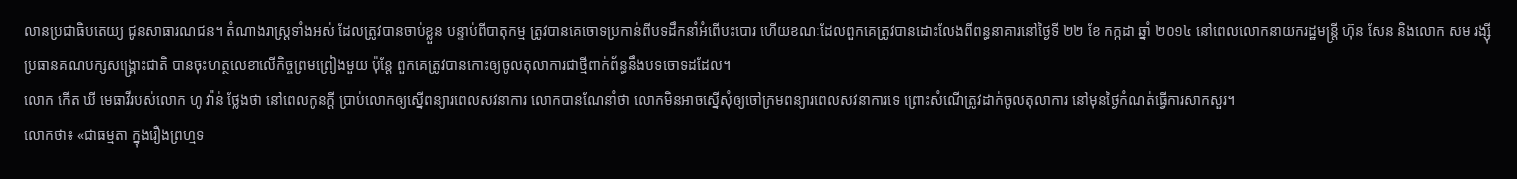លានប្រជាធិបតេយ្យ ជូនសាធារណជន។ តំណាងរាស្រ្តទាំងអស់ ដែលត្រូវបានចាប់ខ្លួន បន្ទាប់ពីបាតុកម្ម ត្រូវបានគេចោទប្រកាន់ពីបទដឹកនាំអំពើបះបោរ ហើយខណៈដែលពួកគេត្រូវបានដោះលែងពីពន្ធនាគារនៅថ្ងៃទី ២២ ខែ កក្កដា ឆ្នាំ ២០១៤ នៅពេលលោកនាយករដ្ឋមន្រ្តី ហ៊ុន សែន និងលោក សម រង្ស៊ី ប្រធានគណបក្សសង្គ្រោះជាតិ បានចុះហត្ថលេខាលើកិច្ចព្រមព្រៀងមួយ ប៉ុន្តែ ពួកគេត្រូវបានកោះឲ្យចូលតុលាការជាថ្មីពាក់ព័ន្ធនឹងបទចោទដដែល។
លោក កើត ឃី មេធាវីរបស់លោក ហូ វ៉ាន់ ថ្លែងថា នៅពេលកូនក្តី ប្រាប់លោកឲ្យស្នើពន្យារពេលសវនាការ លោកបានណែនាំថា លោកមិនអាចស្នើសុំឲ្យចៅក្រមពន្យារពេលសវនាការទេ ព្រោះសំណើត្រូវដាក់ចូលតុលាការ នៅមុនថ្ងៃកំណត់ធ្វើការសាកសួរ។
លោកថា៖ «ជាធម្មតា ក្នុងរឿងព្រហ្មទ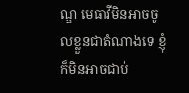ណ្ឌ មេធាវីមិនអាចចូលខ្លួនជាតំណាងទេ ខ្ញុំក៏មិនអាចជាប់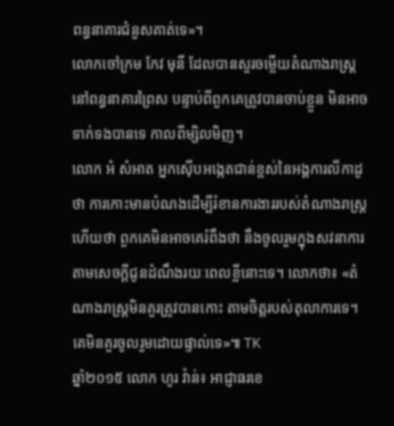ពន្ធនាគារជំនួសគាត់ទេ»។
លោកចៅក្រម កែវ មុនី ដែលបានសួរចម្លើយតំណាងរាស្រ្តនៅពន្ធនាគារព្រៃស បន្ទាប់ពីពួកគេត្រូវបានចាប់ខ្លួន មិនអាចទាក់ទងបានទេ កាលពីម្សិលមិញ។
លោក អំ សំអាត អ្នកស៊ើបអង្កេតជាន់ខ្ពស់នៃអង្គការលីកាដូ ថា ការកោះមានបំណងដើម្បីរំខានការងាររបស់តំណាងរាស្រ្ត ហើយថា ពួកគេមិនអាចគេរំពឹងថា នឹងចូលរួមក្នុងសវនាការ តាមសេចក្តីជូនដំណឹងរយៈពេលខ្លីនោះទេ។ លោកថា៖ «តំណាងរាស្រ្តមិនគួរត្រូវបានកោះ តាមចិត្តរបស់តុលាការទេ។ គេមិនគួរចូលរួមដោយផ្ទាល់ទេ»៕ TK
ឆ្នាំ២០១៥ លោក ហូរ វ៉ាន់៖ អាជ្ញាធរខេ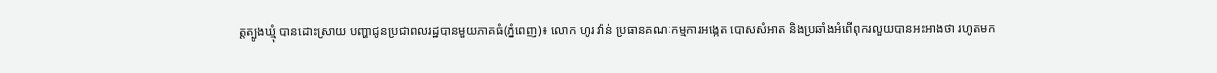ត្តត្បូងឃ្មុំ បានដោះស្រាយ បញ្ហាជូនប្រជាពលរដ្ឋបានមួយភាគធំ(ភ្នំពេញ)៖ លោក ហូរ វ៉ាន់ ប្រធានគណៈកម្មការអង្កេត បោសសំអាត និងប្រឆាំងអំពើពុករលួយបានអះអាងថា រហូតមក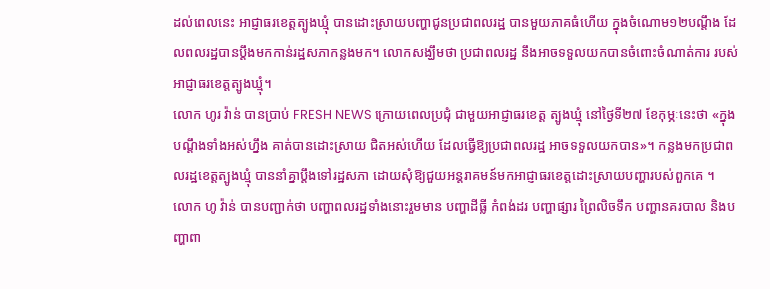ដល់ពេលនេះ អាជ្ញាធរខេត្តត្បូងឃ្មុំ បានដោះស្រាយបញ្ហាជូនប្រជាពលរដ្ឋ បានមួយភាគធំហើយ ក្នុងចំណោម១២បណ្តឹង ដែលពលរដ្ឋបានប្តឹងមកកាន់រដ្ឋសភាកន្លងមក។ លោកសង្ឃឹមថា ប្រជាពលរដ្ឋ នឹងអាចទទួលយកបានចំពោះចំណាត់ការ របស់អាជ្ញាធរខេត្តត្បូងឃ្មុំ។
លោក ហូរ វ៉ាន់ បានប្រាប់ FRESH NEWS ក្រោយពេលប្រជុំ ជាមួយអាជ្ញាធរខេត្ត ត្បូងឃ្មុំ នៅថ្ងៃទី២៧ ខែកុម្ភៈនេះថា «ក្នុងបណ្តឹងទាំងអស់ហ្នឹង គាត់បានដោះស្រាយ ជិតអស់ហើយ ដែលធ្វើឱ្យប្រជាពលរដ្ឋ អាចទទួលយកបាន»។ កន្លងមកប្រជាពលរដ្ឋខេត្តត្បូងឃ្មុំ បាននាំគ្នាប្តឹងទៅរដ្ឋសភា ដោយសុំឱ្យជួយអន្តរាគមន៍មកអាជ្ញាធរខេត្តដោះស្រាយបញ្ហារបស់ពួកគេ ។
លោក ហូ វ៉ាន់ បានបញ្ជាក់ថា បញ្ហាពលរដ្ឋទាំងនោះរួមមាន បញ្ហាដីធ្លី កំពង់ដរ បញ្ហាផ្សារ ព្រៃលិចទឹក បញ្ហានគរបាល និងបញ្ហាពា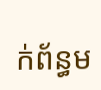ក់ព័ន្ធម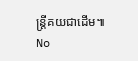ន្រ្តីគយជាដើម៕
No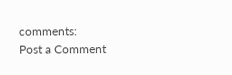comments:
Post a Comment